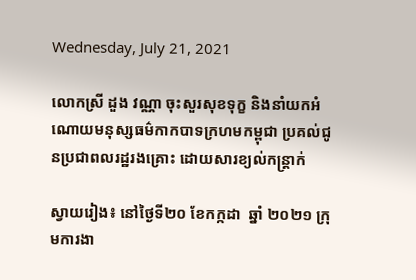Wednesday, July 21, 2021

លោកស្រី ដួង វណ្ណា ចុះសួរសុខទុក្ខ និងនាំយកអំណោយមនុស្សធម៌កាកបាទក្រហមកម្ពុជា ប្រគល់ជូនប្រជាពលរដ្ឋរងគ្រោះ ដោយសារខ្យល់កន្ត្រាក់

ស្វាយរៀង៖ នៅថ្ងៃទី២០ ខែកក្កដា  ឆ្នាំ ២០២១ ក្រុមការងា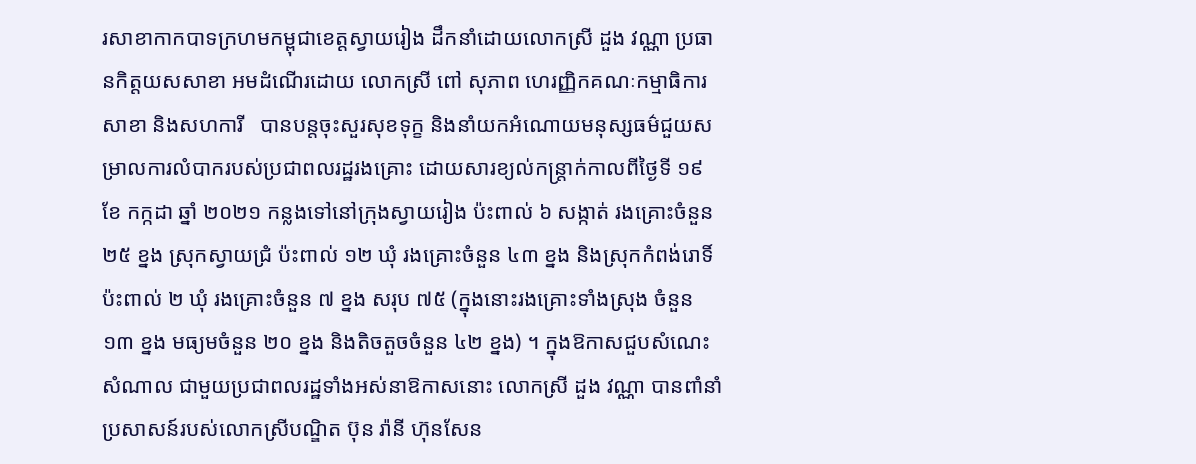រសាខាកាកបាទក្រហមកម្ពុជាខេត្តស្វាយរៀង ដឹកនាំដោយលោកស្រី ដួង វណ្ណា ប្រធានកិត្តយសសាខា អមដំណើរដោយ លោកស្រី ពៅ សុភាព ហេរញ្ញិកគណៈកម្មាធិការសាខា និងសហការី   បានបន្តចុះសួរសុខទុក្ខ និងនាំយកអំណោយមនុស្សធម៌ជួយសម្រាលការលំបាករបស់ប្រជាពលរដ្ឋរងគ្រោះ ដោយសារខ្យល់កន្ត្រាក់កាលពីថ្ងៃទី ១៩ ខែ កក្កដា ឆ្នាំ ២០២១ កន្លងទៅនៅក្រុងស្វាយរៀង ប៉ះពាល់ ៦ សង្កាត់ រងគ្រោះចំនួន ២៥ ខ្នង ស្រុកស្វាយជ្រំ ប៉ះពាល់ ១២ ឃុំ រងគ្រោះចំនួន ៤៣ ខ្នង និងស្រុកកំពង់រោទិ៍ ប៉ះពាល់ ២ ឃុំ រងគ្រោះចំនួន ៧ ខ្នង សរុប ៧៥ (ក្នុងនោះរងគ្រោះទាំងស្រុង ចំនួន  ១៣ ខ្នង មធ្យមចំនួន ២០ ខ្នង និងតិចតួចចំនួន ៤២ ខ្នង) ។ ក្នុងឱកាសជួបសំណេះសំណាល ជាមួយប្រជាពលរដ្ឋទាំងអស់នាឱកាសនោះ លោកស្រី ដួង វណ្ណា បានពាំនាំប្រសាសន៍របស់លោកស្រីបណ្ឌិត ប៊ុន រ៉ានី ហ៊ុនសែន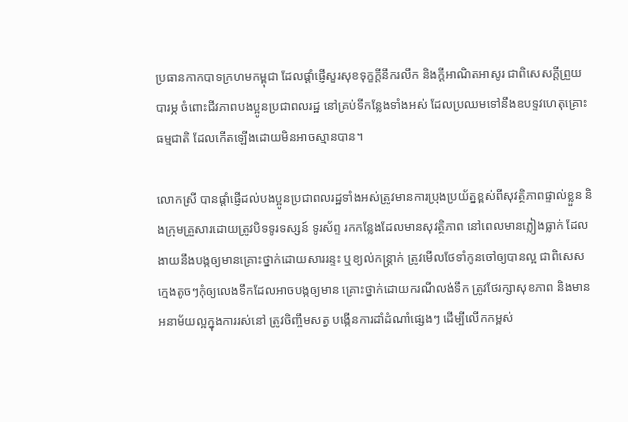ប្រធានកាកបាទក្រហមកម្ពុជា ដែលផ្តាំផ្ញើសួរសុខទុក្ខក្តីនឹករលឹក និងក្តីអាណិតអាសូរ ជាពិសេសក្តីព្រួយបារម្ភ ចំពោះជីវភាពបងប្អូនប្រជាពលរដ្ឋ នៅគ្រប់ទីកន្លែងទាំងអស់ ដែលប្រឈមទៅនឹងឧបទ្ទវហេតុគ្រោះធម្មជាតិ ដែលកើតឡើងដោយមិនអាចស្មានបាន។

លោកស្រី បានផ្ដាំផ្ញើដល់បងប្អូនប្រជាពលរដ្ឋទាំងអស់ត្រូវមានការប្រុងប្រយ័ត្នខ្ពស់ពីសុវត្ថិភាពផ្ទាល់ខ្លួន និងក្រុមគ្រួសារដោយត្រូវបិទទូរទស្សន៍ ទូរស័ព្ទ រកកន្លែងដែលមានសុវត្ថិភាព នៅពេលមានភ្លៀងធ្លាក់ ដែលងាយនឹងបង្កឲ្យមានគ្រោះថ្នាក់ដោយសាររន្ទះ ឬខ្យល់កន្ត្រាក់ ត្រូវមើលថែទាំកូនចៅឲ្យបានល្អ ជាពិសេសក្មេងតូចៗកុំឲ្យលេងទឹកដែលអាចបង្កឲ្យមាន គ្រោះថ្នាក់ដោយករណីលង់ទឹក ត្រូវថែរក្សាសុខភាព និងមានអនាម័យល្អក្នុងការរស់នៅ ត្រូវចិញ្ចឹមសត្វ បង្កើនការដាំដំណាំផ្សេងៗ ដើម្បីលើកកម្ពស់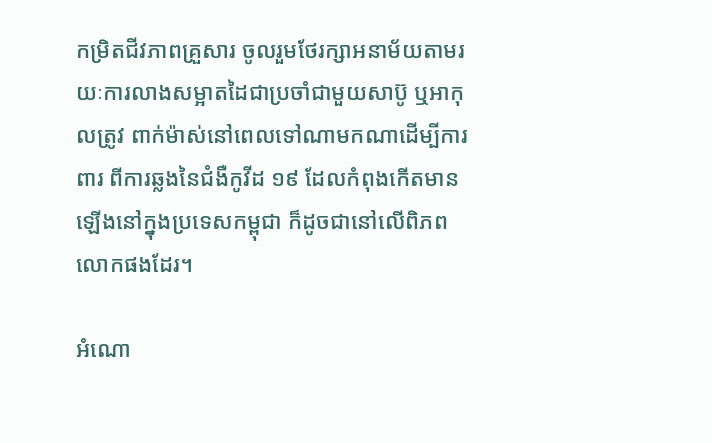កម្រិតជីវភាពគ្រួសារ ចូលរួមថែរក្សាអនាម័យតាមរយៈការលាងសម្អាតដៃជាប្រចាំជាមួយសាប៊ូ ឬអាកុលត្រូវ ពាក់ម៉ាស់នៅពេលទៅណាមកណាដើម្បីការពារ ពីការឆ្លងនៃជំងឺកូវីដ ១៩ ដែលកំពុងកើតមានឡើងនៅក្នុងប្រទេសកម្ពុជា ក៏ដូចជានៅលើពិភពលោកផងដែរ។

អំណោ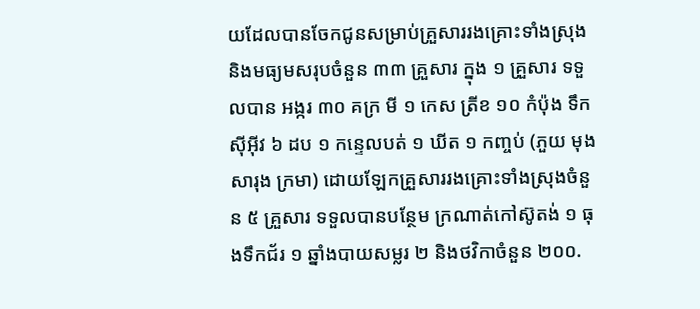យដែលបានចែកជូនសម្រាប់គ្រួសាររងគ្រោះទាំងស្រុង និងមធ្យមសរុបចំនួន ៣៣ គ្រួសារ ក្នុង ១ គ្រួសារ ទទួលបាន អង្ករ ៣០ គក្រ មី ១ កេស ត្រីខ ១០ កំប៉ុង ទឹកស៊ីអ៊ីវ ៦ ដប ១ កន្ទេលបត់ ១ ឃីត ១ កញ្ចប់ (ភួយ មុង សារុង ក្រមា) ដោយឡែកគ្រួសាររងគ្រោះទាំងស្រុងចំនួន ៥ គ្រួសារ ទទួលបានបន្ថែម ក្រណាត់កៅស៊ូតង់ ១ ធុងទឹកជ័រ ១ ឆ្នាំងបាយសម្លរ ២ និងថវិកាចំនួន ២០០.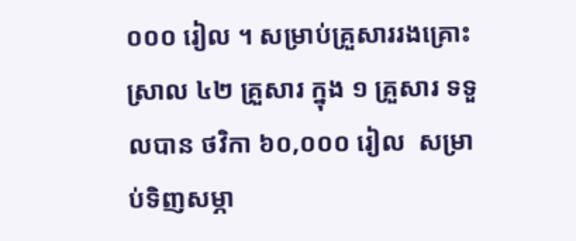០០០ រៀល ។ សម្រាប់គ្រួសាររងគ្រោះស្រាល ៤២ គ្រួសារ ក្នុង ១ គ្រួសារ ទទួលបាន ថវិកា ៦០,០០០ រៀល  សម្រាប់ទិញសម្ភា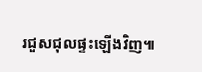រជួសជុលផ្ទះឡើងវិញ៕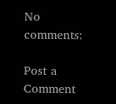No comments:

Post a Comment